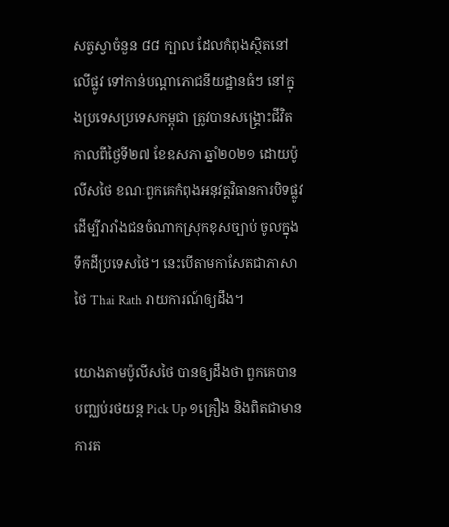សត្វស្វាចំនួន ៨៨ ក្បាល ដែលកំពុងស្ថិតនៅលើផ្លូវ ទៅកាន់បណ្តាភោជនីយដ្ឋានធំៗ នៅក្នុងប្រទេសប្រទេសកម្ពុជា ត្រូវបានសង្គ្រោះជីវិត កាលពីថ្ងៃទី២៧ ខែឧសភា ឆ្នាំ២០២១ ដោយប៉ូលីសថៃ ខណៈពួកគេកំពុងអនុវត្តវិធានការបិទផ្លូវ ដើម្បីរារាំងជនចំណាកស្រុកខុសច្បាប់ ចូលក្នុងទឹកដីប្រទេសថៃ។ នេះបើតាមកាសែតជាភាសាថៃ Thai Rath រាយការណ៍ឲ្យដឹង។

យោងតាមប៉ូលីសថៃ បានឲ្យដឹងថា ពួកគេបានបញ្ឈប់រថយន្ត Pick Up ១គ្រឿង និងពិតជាមានការត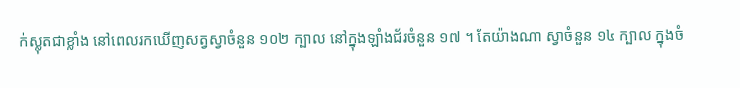ក់ស្លុតជាខ្លាំង នៅពេលរកឃើញសត្វស្វាចំនួន ១០២ ក្បាល នៅក្នុងឡាំងជ័រចំនួន ១៧ ។ តែយ៉ាងណា ស្វាចំនួន ១៤ ក្បាល ក្នុងចំ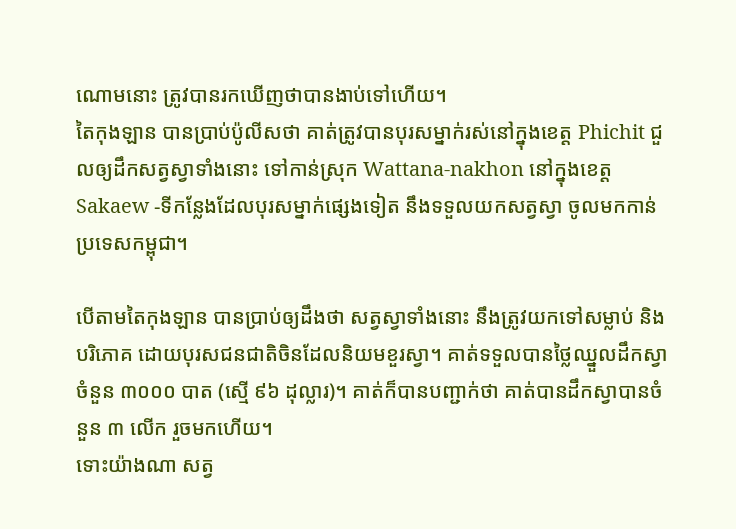ណោមនោះ ត្រូវបានរកឃើញថាបានងាប់ទៅហើយ។
តៃកុងឡាន បានប្រាប់ប៉ូលីសថា គាត់ត្រូវបានបុរសម្នាក់រស់នៅក្នុងខេត្ត Phichit ជួលឲ្យដឹកសត្វស្វាទាំងនោះ ទៅកាន់ស្រុក Wattana-nakhon នៅក្នុងខេត្ត Sakaew -ទីកន្លែងដែលបុរសម្នាក់ផ្សេងទៀត នឹងទទួលយកសត្វស្វា ចូលមកកាន់ប្រទេសកម្ពុជា។

បើតាមតៃកុងឡាន បានប្រាប់ឲ្យដឹងថា សត្វស្វាទាំងនោះ នឹងត្រូវយកទៅសម្លាប់ និងបរិភោគ ដោយបុរសជនជាតិចិនដែលនិយមខួរស្វា។ គាត់ទទួលបានថ្លៃឈ្នួលដឹកស្វាចំនួន ៣០០០ បាត (ស្មើ ៩៦ ដុល្លារ)។ គាត់ក៏បានបញ្ជាក់ថា គាត់បានដឹកស្វាបានចំនួន ៣ លើក រួចមកហើយ។
ទោះយ៉ាងណា សត្វ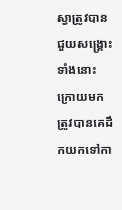ស្វាត្រូវបានជួយសង្គ្រោះទាំងនោះ ក្រោយមក ត្រូវបានគេដឹកយកទៅកា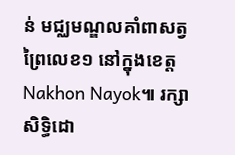ន់ មជ្ឈមណ្ឌលគាំពាសត្វព្រៃលេខ១ នៅក្នុងខេត្ត Nakhon Nayok៕ រក្សាសិទ្ធិដោ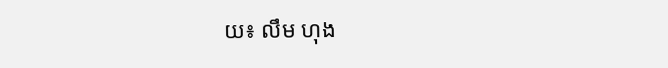យ៖ លឹម ហុង